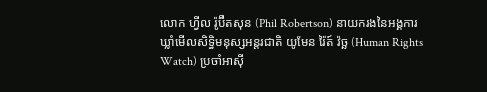លោក ហ្វីល រ៉ូប៊ឺតសុន (Phil Robertson) នាយករងនៃអង្គការឃ្លាំមើលសិទ្ធិមនុស្សអន្តរជាតិ យូមែន រ៉ៃត៍ វ៉ច្ឆ (Human Rights Watch) ប្រចាំអាស៊ី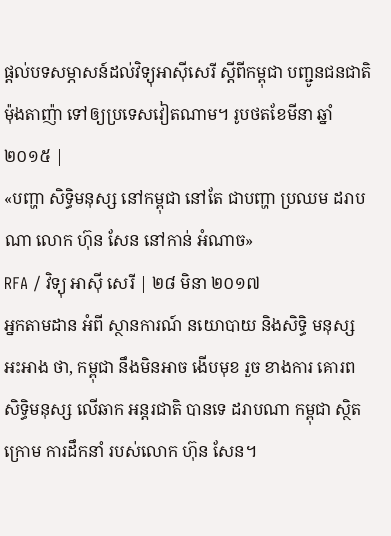ផ្ដល់បទសម្ភាសន៍ដល់វិទ្យុអាស៊ីសេរី ស្ដីពីកម្ពុជា បញ្ជូនជនជាតិម៉ុងតាញ៉ា ទៅឲ្យប្រទេសវៀតណាម។ រូបថតខែមីនា ឆ្នាំ២០១៥ |
«បញ្ហា សិទ្ធិមនុស្ស នៅកម្ពុជា នៅតែ ជាបញ្ហា ប្រឈម ដរាបណា លោក ហ៊ុន សែន នៅកាន់ អំណាច»
RFA / វិទ្យុ អាស៊ី សេរី | ២៨ មិនា ២០១៧
អ្នកតាមដាន អំពី ស្ថានការណ៍ នយោបាយ និងសិទ្ធិ មនុស្ស អះអាង ថា, កម្ពុជា នឹងមិនអាច ងើបមុខ រួច ខាងការ គោរព សិទ្ធិមនុស្ស លើឆាក អន្តរជាតិ បានទេ ដរាបណា កម្ពុជា ស្ថិតក្រោម ការដឹកនាំ របស់លោក ហ៊ុន សែន។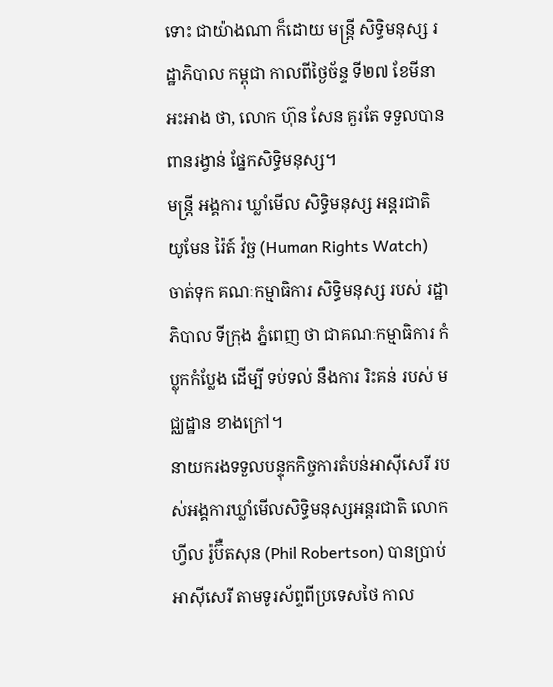ទោះ ជាយ៉ាងណា ក៏ដោយ មន្ត្រី សិទ្ធិមនុស្ស រដ្ឋាភិបាល កម្ពុជា កាលពីថ្ងៃច័ន្ទ ទី២៧ ខែមីនា អះអាង ថា, លោក ហ៊ុន សែន គួរតែ ទទួលបាន ពានរង្វាន់ ផ្នែកសិទ្ធិមនុស្ស។
មន្ត្រី អង្គការ ឃ្លាំមើល សិទ្ធិមនុស្ស អន្តរជាតិ យូមែន រ៉ៃត៍ វ៉ច្ឆ (Human Rights Watch) ចាត់ទុក គណៈកម្មាធិការ សិទ្ធិមនុស្ស របស់ រដ្ឋាភិបាល ទីក្រុង ភ្នំពេញ ថា ជាគណៈកម្មាធិការ កំប្លុកកំប្លែង ដើម្បី ទប់ទល់ នឹងការ រិះគន់ របស់ មជ្ឈដ្ឋាន ខាងក្រៅ។
នាយករងទទួលបន្ទុកកិច្ចការតំបន់អាស៊ីសេរី របស់អង្គការឃ្លាំមើលសិទ្ធិមនុស្សអន្តរជាតិ លោក ហ្វីល រ៉ូប៊ឺតសុន (Phil Robertson) បានប្រាប់អាស៊ីសេរី តាមទូរស័ព្ទពីប្រទេសថៃ កាល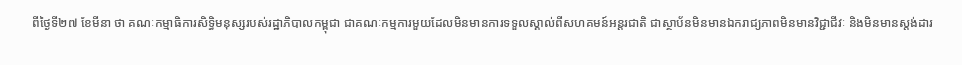ពីថ្ងៃទី២៧ ខែមីនា ថា គណៈកម្មាធិការសិទ្ធិមនុស្សរបស់រដ្ឋាភិបាលកម្ពុជា ជាគណៈកម្មការមួយដែលមិនមានការទទួលស្គាល់ពីសហគមន៍អន្តរជាតិ ជាស្ថាប័នមិនមានឯករាជ្យភាពមិនមានវិជ្ជាជីវៈ និងមិនមានស្តង់ដារ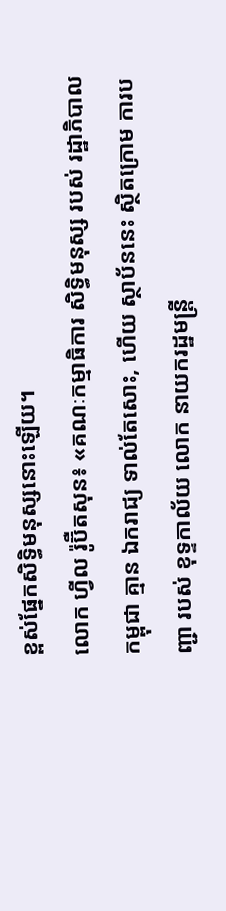ខ្ពស់ផ្នែកសិទ្ធិមនុស្សនោះឡើយ។
លោក ហ្វីល រ៉ូប៊ឺតសុន៖ «គណៈកម្មាធិការ សិទ្ធិមនុស្ស របស់ រដ្ឋាភិបាល កម្ពុជា គ្មាន ឯករាជ្យ ទាល់តែសោះ, ហើយ ស្ថាប័ននេះ ស្ថិតក្រោម ការបញ្ជា របស់ ខុទ្ទកាល័យ លោក នាយករដ្ឋមន្ត្រី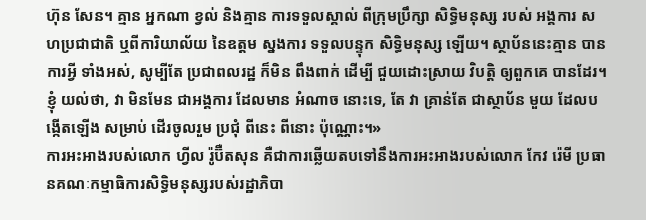ហ៊ុន សែន។ គ្មាន អ្នកណា ខ្វល់ និងគ្មាន ការទទួលស្គាល់ ពីក្រុមប្រឹក្សា សិទ្ធិមនុស្ស របស់ អង្គការ សហប្រជាជាតិ ឬពីការិយាល័យ នៃឧត្ដម ស្នងការ ទទួលបន្ទុក សិទ្ធិមនុស្ស ឡើយ។ ស្ថាប័ននេះគ្មាន បានការអ្វី ទាំងអស់, សូម្បីតែ ប្រជាពលរដ្ឋ ក៏មិន ពឹងពាក់ ដើម្បី ជួយដោះស្រាយ វិបត្តិ ឲ្យពួកគេ បានដែរ។ ខ្ញុំ យល់ថា, វា មិនមែន ជាអង្គការ ដែលមាន អំណាច នោះទេ, តែ វា គ្រាន់តែ ជាស្ថាប័ន មួយ ដែលបង្កើតឡើង សម្រាប់ ដើរចូលរួម ប្រជុំ ពីនេះ ពីនោះ ប៉ុណ្ណោះ។»
ការអះអាងរបស់លោក ហ្វីល រ៉ូប៊ឺតសុន គឺជាការឆ្លើយតបទៅនឹងការអះអាងរបស់លោក កែវ រ៉េមី ប្រធានគណៈកម្មាធិការសិទ្ធិមនុស្សរបស់រដ្ឋាភិបា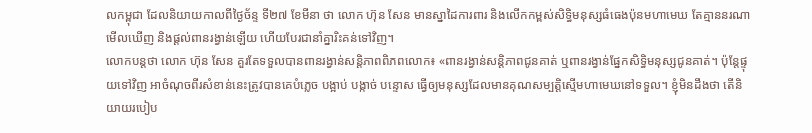លកម្ពុជា ដែលនិយាយកាលពីថ្ងៃច័ន្ទ ទី២៧ ខែមីនា ថា លោក ហ៊ុន សែន មានស្នាដៃការពារ និងលើកកម្ពស់សិទ្ធិមនុស្សធំធេងប៉ុនមហាមេឃ តែគ្មាននរណាមើលឃើញ និងផ្ដល់ពានរង្វាន់ឡើយ ហើយបែរជានាំគ្នារិះគន់ទៅវិញ។
លោកបន្តថា លោក ហ៊ុន សែន គួរតែទទួលបានពានរង្វាន់សន្តិភាពពិភពលោក៖ «ពានរង្វាន់សន្តិភាពជូនគាត់ ឬពានរង្វាន់ផ្នែកសិទ្ធិមនុស្សជូនគាត់។ ប៉ុន្តែផ្ទុយទៅវិញ អាចំណុចពីរសំខាន់នេះត្រូវបានគេបំភ្លេច បង្អាប់ បង្កាច់ បន្ទោស ធ្វើឲ្យមនុស្សដែលមានគុណសម្បត្តិស្មើមហាមេឃនៅទទួល។ ខ្ញុំមិនដឹងថា តើនិយាយរបៀប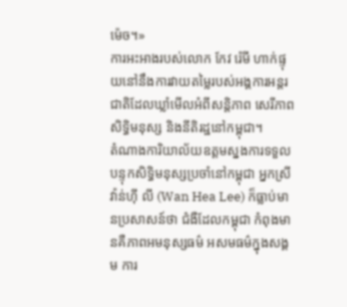ម៉េច។»
ការអះអាងរបស់លោក កែវ រ៉េមី ហាក់ផ្ទុយនៅនឹងការវាយតម្លៃរបស់អង្គការអន្តរជាតិដែលឃ្លាំមើលអំពីសន្តិភាព សេរីភាព សិទ្ធិមនុស្ស និងនីតិរដ្ឋនៅកម្ពុជា។
តំណាងការិយាល័យឧត្ដមស្នងការទទួលបន្ទុកសិទ្ធិមនុស្សប្រចាំនៅកម្ពុជា អ្នកស្រី វ៉ាន់ហ៊ី លី (Wan Hea Lee) ក៏ធ្លាប់មានប្រសាសន៍ថា ជំងឺដែលកម្ពុជា កំពុងមានគឺភាពអមនុស្សធម៌ អសមធម៌ក្នុងសង្គម ការ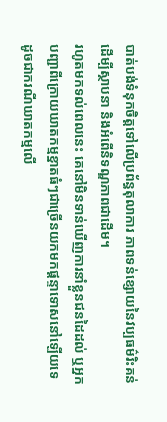បាត់បង់ទំនុកចិត្តទៅលើប្រព័ន្ធតុលាការ ភាពទន់ខ្សោយនៃវប្បធម៌រិះគន់ដើម្បីស្ថាបនា និងអំពើនិទណ្ឌភាពជាដើម។
រហូតមកទល់ពេលនេះ គេនៅមិនទាន់ឃើញការនាំខ្លួនជនដៃដល់ ឬអ្នកបញ្ជាពីក្រោយឃាតកម្មខ្នាតធំៗជាច្រើនយកមកផ្ដន្ទាទោសនៅឡើយទេ ដូចជាករណីឃាតកម្មលើ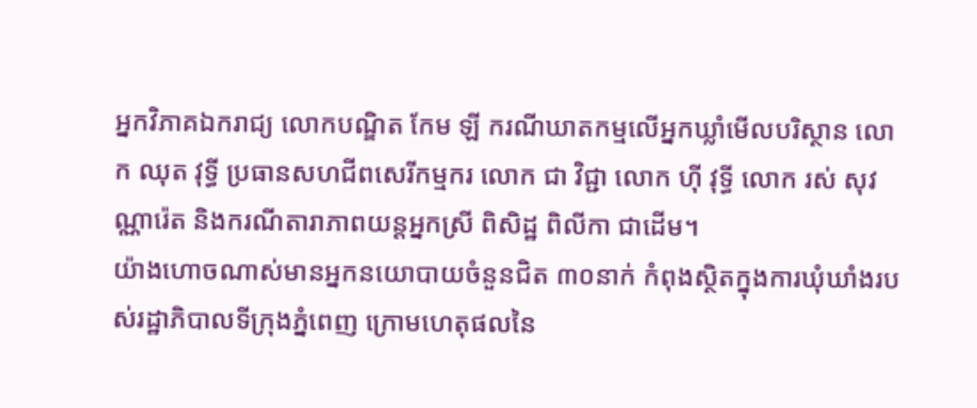អ្នកវិភាគឯករាជ្យ លោកបណ្ឌិត កែម ឡី ករណីឃាតកម្មលើអ្នកឃ្លាំមើលបរិស្ថាន លោក ឈុត វុទ្ធី ប្រធានសហជីពសេរីកម្មករ លោក ជា វិជ្ជា លោក ហ៊ី វុទ្ធី លោក រស់ សុវណ្ណារ៉េត និងករណីតារាភាពយន្តអ្នកស្រី ពិសិដ្ឋ ពិលីកា ជាដើម។
យ៉ាងហោចណាស់មានអ្នកនយោបាយចំនួនជិត ៣០នាក់ កំពុងស្ថិតក្នុងការឃុំឃាំងរបស់រដ្ឋាភិបាលទីក្រុងភ្នំពេញ ក្រោមហេតុផលនៃ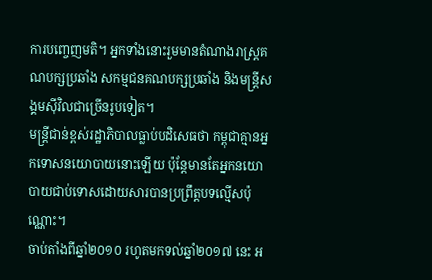ការបញ្ចេញមតិ។ អ្នកទាំងនោះរួមមានតំណាងរាស្ត្រគណបក្សប្រឆាំង សកម្មជនគណបក្សប្រឆាំង និងមន្ត្រីសង្គមស៊ីវិលជាច្រើនរូបទៀត។
មន្ត្រីជាន់ខ្ពស់រដ្ឋាភិបាលធ្លាប់បដិសេធថា កម្ពុជាគ្មានអ្នកទោសនយោបាយនោះឡើយ ប៉ុន្តែមានតែអ្នកនយោបាយជាប់ទោសដោយសារបានប្រព្រឹត្តបទល្មើសប៉ុណ្ណោះ។
ចាប់តាំងពីឆ្នាំ២០១០ រហូតមកទល់ឆ្នាំ២០១៧ នេះ អ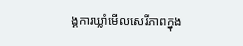ង្គការឃ្លាំមើលសេរីភាពក្នុង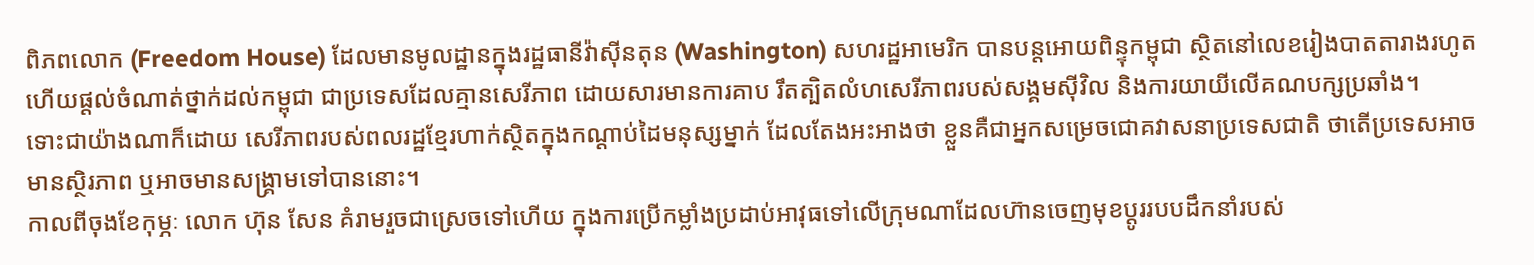ពិភពលោក (Freedom House) ដែលមានមូលដ្ឋានក្នុងរដ្ឋធានីវ៉ាស៊ីនតុន (Washington) សហរដ្ឋអាមេរិក បានបន្តអោយពិន្ទុកម្ពុជា ស្ថិតនៅលេខរៀងបាតតារាងរហូតហើយផ្ដល់ចំណាត់ថ្នាក់ដល់កម្ពុជា ជាប្រទេសដែលគ្មានសេរីភាព ដោយសារមានការគាប រឹតត្បិតលំហសេរីភាពរបស់សង្គមស៊ីវិល និងការយាយីលើគណបក្សប្រឆាំង។
ទោះជាយ៉ាងណាក៏ដោយ សេរីភាពរបស់ពលរដ្ឋខ្មែរហាក់ស្ថិតក្នុងកណ្ដាប់ដៃមនុស្សម្នាក់ ដែលតែងអះអាងថា ខ្លួនគឺជាអ្នកសម្រេចជោគវាសនាប្រទេសជាតិ ថាតើប្រទេសអាចមានស្ថិរភាព ឬអាចមានសង្គ្រាមទៅបាននោះ។
កាលពីចុងខែកុម្ភៈ លោក ហ៊ុន សែន គំរាមរួចជាស្រេចទៅហើយ ក្នុងការប្រើកម្លាំងប្រដាប់អាវុធទៅលើក្រុមណាដែលហ៊ានចេញមុខប្ដូររបបដឹកនាំរបស់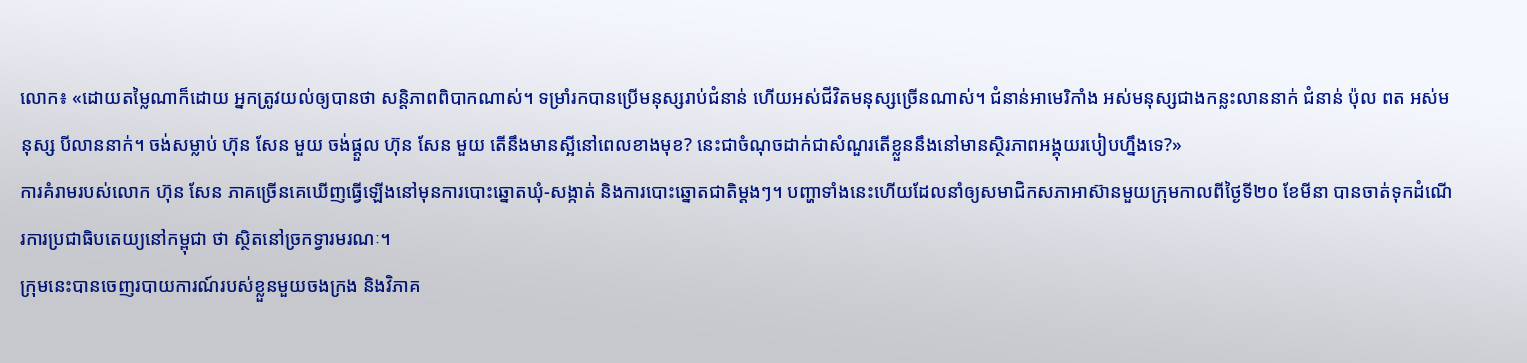លោក៖ «ដោយតម្លៃណាក៏ដោយ អ្នកត្រូវយល់ឲ្យបានថា សន្តិភាពពិបាកណាស់។ ទម្រាំរកបានប្រើមនុស្សរាប់ជំនាន់ ហើយអស់ជីវិតមនុស្សច្រើនណាស់។ ជំនាន់អាមេរិកាំង អស់មនុស្សជាងកន្លះលាននាក់ ជំនាន់ ប៉ុល ពត អស់មនុស្ស បីលាននាក់។ ចង់សម្លាប់ ហ៊ុន សែន មួយ ចង់ផ្ដួល ហ៊ុន សែន មួយ តើនឹងមានស្អីនៅពេលខាងមុខ? នេះជាចំណុចដាក់ជាសំណួរតើខ្លួននឹងនៅមានស្ថិរភាពអង្គុយរបៀបហ្នឹងទេ?»
ការគំរាមរបស់លោក ហ៊ុន សែន ភាគច្រើនគេឃើញធ្វើឡើងនៅមុនការបោះឆ្នោតឃុំ-សង្កាត់ និងការបោះឆ្នោតជាតិម្តងៗ។ បញ្ហាទាំងនេះហើយដែលនាំឲ្យសមាជិកសភាអាស៊ានមួយក្រុមកាលពីថ្ងៃទី២០ ខែមីនា បានចាត់ទុកដំណើរការប្រជាធិបតេយ្យនៅកម្ពុជា ថា ស្ថិតនៅច្រកទ្វារមរណៈ។
ក្រុមនេះបានចេញរបាយការណ៍របស់ខ្លួនមួយចងក្រង និងវិភាគ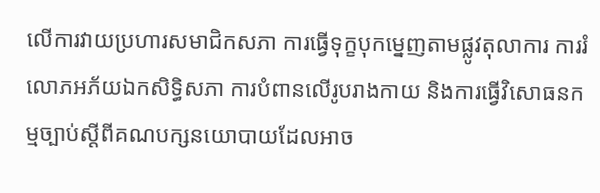លើការវាយប្រហារសមាជិកសភា ការធ្វើទុក្ខបុកម្នេញតាមផ្លូវតុលាការ ការរំលោភអភ័យឯកសិទ្ធិសភា ការបំពានលើរូបរាងកាយ និងការធ្វើវិសោធនកម្មច្បាប់ស្ដីពីគណបក្សនយោបាយដែលអាច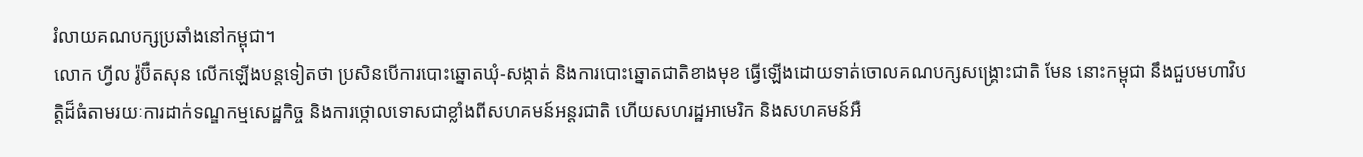រំលាយគណបក្សប្រឆាំងនៅកម្ពុជា។
លោក ហ្វីល រ៉ូប៊ឺតសុន លើកឡើងបន្តទៀតថា ប្រសិនបើការបោះឆ្នោតឃុំ-សង្កាត់ និងការបោះឆ្នោតជាតិខាងមុខ ធ្វើឡើងដោយទាត់ចោលគណបក្សសង្គ្រោះជាតិ មែន នោះកម្ពុជា នឹងជួបមហាវិបត្តិដ៏ធំតាមរយៈការដាក់ទណ្ឌកម្មសេដ្ឋកិច្ច និងការថ្កោលទោសជាខ្លាំងពីសហគមន៍អន្តរជាតិ ហើយសហរដ្ឋអាមេរិក និងសហគមន៍អឺ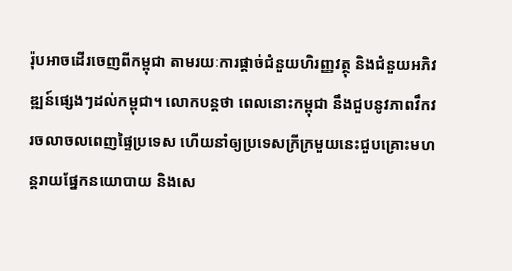រ៉ុបអាចដើរចេញពីកម្ពុជា តាមរយៈការផ្ដាច់ជំនួយហិរញ្ញវត្ថុ និងជំនួយអភិវឌ្ឍន៍ផ្សេងៗដល់កម្ពុជា។ លោកបន្តថា ពេលនោះកម្ពុជា នឹងជួបនូវភាពវឹកវរចលាចលពេញផ្ទៃប្រទេស ហើយនាំឲ្យប្រទេសក្រីក្រមួយនេះជួបគ្រោះមហន្តរាយផ្នែកនយោបាយ និងសេ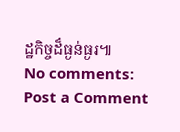ដ្ឋកិច្ចដ៏ធ្ងន់ធ្ងរ៕
No comments:
Post a Comment